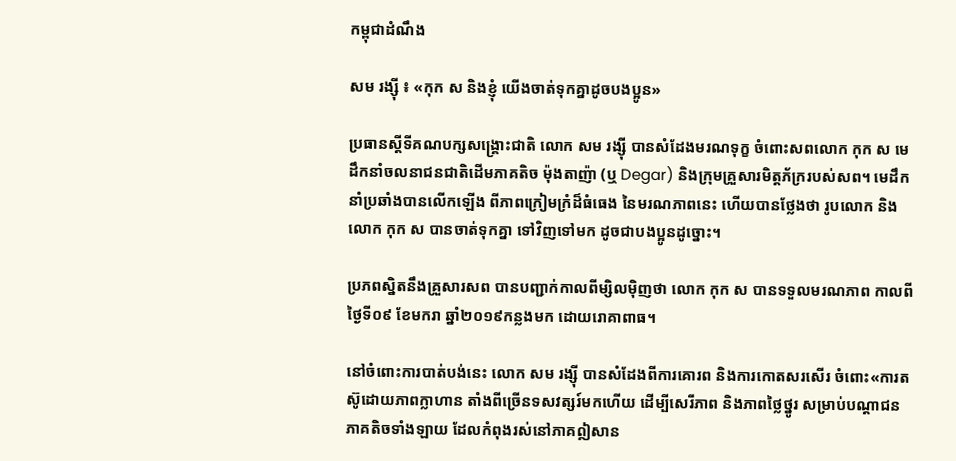កម្ពុជាដំណឹង

សម រង្ស៊ី ៖ «កុក ស និងខ្ញុំ យើងចាត់ទុកគ្នាដូចបងប្អូន»

ប្រធានស្ដីទីគណបក្សសង្គ្រោះជាតិ លោក សម រង្ស៊ី បានសំដែងមរណទុក្ខ ចំពោះសពលោក កុក ស មេដឹកនាំចលនាជនជាតិដើមភាគតិច ម៉ុងតាញ៉ា (ឬ Degar) និងក្រុមគ្រួសារមិត្តភ័ក្ររបស់សព។ មេដឹកនាំប្រឆាំងបានលើកឡើង ពីភាពក្រៀមក្រំដ៏ធំធេង នៃមរណភាពនេះ ហើយបានថ្លែងថា រូបលោក និងលោក កុក ស បានចាត់ទុកគ្នា ទៅវិញទៅមក ដូចជាបងប្អូនដូច្នោះ។

ប្រភពស្និតនឹងគ្រួសារសព បានបញ្ជាក់កាលពីម្សិលម៉ិញថា លោក កុក ស បានទទួលមរណភាព កាលពីថ្ងៃទី០៩ ខែមករា ឆ្នាំ២០១៩កន្លងមក ដោយរោគាពាធ។

នៅចំពោះការបាត់បង់នេះ លោក សម រង្ស៊ី បានសំដែងពីការគោរព និងការកោតសរសើរ ចំពោះ«ការតស៊ូដោយភាពក្លាហាន តាំងពីច្រើនទសវត្សរ៍មកហើយ ដើម្បីសេរីភាព និងភាពថ្លៃថ្នូរ សម្រាប់បណ្ដាជនភាគតិចទាំងឡាយ ដែលកំពុងរស់នៅភាគឦសាន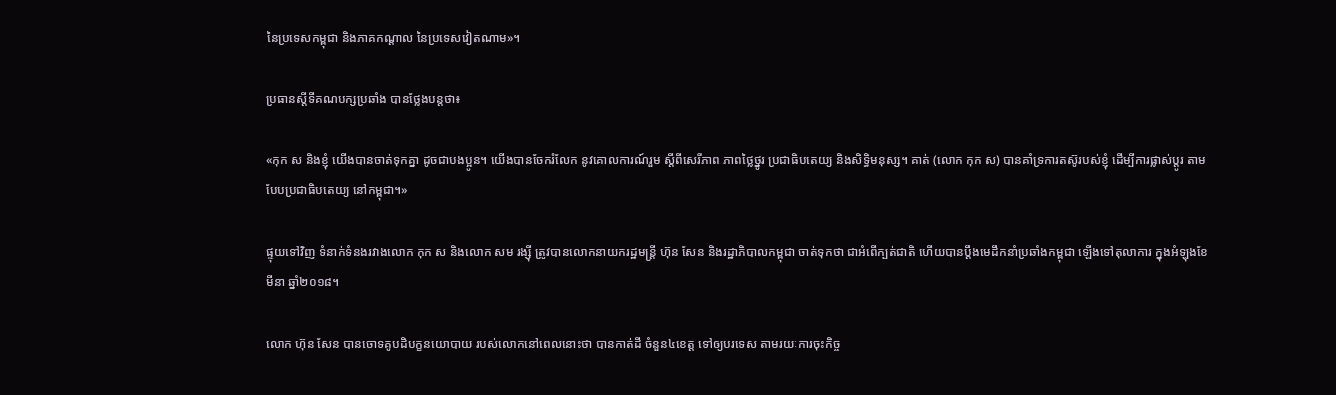នៃប្រទេសកម្ពុជា និងភាគកណ្ដាល នៃប្រទេសវៀតណាម»។

ប្រធានស្ដីទីគណបក្សប្រឆាំង បានថ្លែងបន្តថា៖

«កុក ស និងខ្ញុំ យើងបានចាត់ទុកគ្នា ដូចជាបងប្អូន។ យើងបានចែករំលែក នូវគោលការណ៍រួម ស្ដីពីសេរីភាព ភាពថ្លៃថ្នូរ ប្រជាធិបតេយ្យ និងសិទ្ធិមនុស្ស។ គាត់ (លោក កុក ស) បានគាំទ្រការតស៊ូរបស់ខ្ញុំ ដើម្បីការផ្លាស់ប្ដូរ តាមបែបប្រជាធិបតេយ្យ នៅកម្ពុជា។»

ផ្ទុយទៅវិញ ទំនាក់ទំនងរវាងលោក កុក ស និងលោក សម រង្ស៊ី ត្រូវបានលោកនាយករដ្ឋមន្ត្រី ហ៊ុន សែន និងរដ្ឋាភិបាលកម្ពុជា ចាត់ទុកថា ជាអំពើក្បត់ជាតិ ហើយបានប្ដឹងមេដឹកនាំប្រឆាំងកម្ពុជា ឡើងទៅតុលាការ ក្នុងអំឡុងខែមីនា ឆ្នាំ២០១៨។

លោក ហ៊ុន សែន បានចោទគូបដិបក្ខនយោបាយ របស់លោកនៅពេលនោះថា បានកាត់ដី ចំនួន៤ខេត្ត ទៅឲ្យបរទេស តាមរយៈការចុះកិច្ច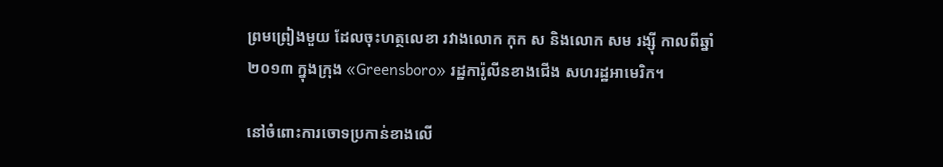ព្រមព្រៀងមួយ ដែលចុះហត្ថលេខា រវាងលោក កុក ស និងលោក សម រង្ស៊ី កាលពីឆ្នាំ២០១៣ ក្នុងក្រុង «Greensboro» រដ្ឋការ៉ូលីនខាងជើង សហរដ្ឋអាមេរិក។

នៅចំពោះការចោទប្រកាន់ខាងលើ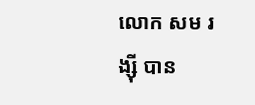លោក សម រង្ស៊ី បាន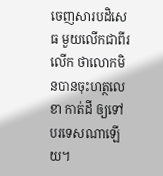ចេញសារបដិសេធ មួយលើកជាពីរលើក ថាលោកមិនបានចុះហត្ថលេខា កាត់ដី ឲ្យទៅបរទេសណាឡើយ។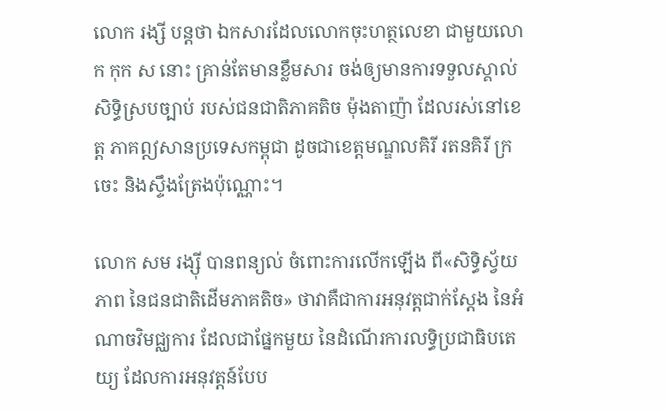លោក រង្សី បន្តថា ឯកសារដែលលោកចុះហត្ថលេខា ជាមួយលោក កុក ស នោះ គ្រាន់តែមានខ្លឹមសារ ចង់ឲ្យមានការទទួលស្គាល់សិទ្ធិស្របច្បាប់ របស់ជនជាតិភាគតិច ម៉ុងតាញ៉ា ដែលរស់នៅខេត្ត ភាគឦសានប្រទេសកម្ពុជា ដូចជាខេត្តមណ្ឌលគិរី រតនគិរី ក្រចេះ និងស្ទឹងត្រែងប៉ុណ្ណោះ។

លោក សម រង្ស៊ី បានពន្យល់ ចំពោះការលើកឡើង ពី«សិទ្ធិស្វ័យភាព នៃជនជាតិដើមភាគតិច» ថាវាគឺជាការអនុវត្តជាក់ស្ដែង នៃអំណាចវិមជ្ឈការ ដែលជាផ្នែកមួយ នៃដំណើរការលទ្ធិប្រជាធិបតេយ្យ ដែលការអនុវត្តន៍បែប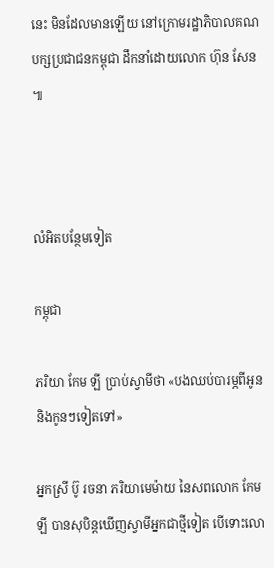នេះ មិនដែលមានឡើយ នៅក្រោមរដ្ឋាភិបាលគណបក្សប្រជាជនកម្ពុជា ដឹកនាំដោយលោក ហ៊ុន សែន៕



លំអិតបន្ថែមទៀត

កម្ពុជា

ភរិយា កែម ឡី ប្រាប់ស្វាមីថា «បងឈប់បារម្ភពីអូន និងកូនៗទៀតទៅ»

អ្នកស្រី ប៊ូ រចនា ភរិយាមេម៉ាយ នៃសពលោក កែម ឡី បានសុបិន្តឃើញស្វាមីអ្នកជាថ្មីទៀត បើទោះលោ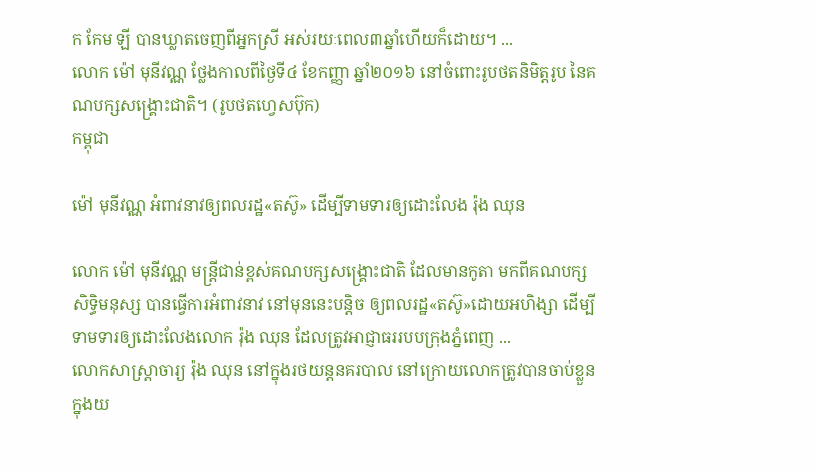ក កែម ឡី បានឃ្លាតចេញពីអ្នកស្រី អស់រយៈពេល៣ឆ្នាំហើយក៏ដោយ។ ...
លោក ម៉ៅ មុនីវណ្ណ ថ្លែងកាលពីថ្ងៃទី៤ ខែកញ្ញា ឆ្នាំ២០១៦ នៅចំពោះរូបថតនិមិត្តរូប នៃគណបក្សសង្គ្រោះជាតិ។ (រូបថតហ្វេសប៊ុក)
កម្ពុជា

ម៉ៅ មុនីវណ្ណ អំពាវនាវឲ្យពលរដ្ឋ«តស៊ូ» ដើម្បីទាមទារឲ្យដោះលែង រ៉ុង ឈុន

លោក ម៉ៅ មុនីវណ្ណ មន្ត្រីជាន់ខ្ពស់គណបក្សសង្គ្រោះជាតិ ដែលមានកូតា មកពីគណបក្សសិទ្ធិមនុស្ស បានធ្វើការអំពាវនាវ នៅមុននេះបន្តិច ឲ្យពលរដ្ឋ«តស៊ូ»ដោយអហិង្សា ដើម្បីទាមទារឲ្យដោះលែងលោក រ៉ុង ឈុន ដែលត្រូវអាជ្ញាធររបបក្រុងភ្នំពេញ ...
លោកសាស្ត្រាចារ្យ រ៉ុង ឈុន នៅក្នុងរថយន្ដនគរបាល នៅក្រោយលោកត្រូវបានចាប់ខ្លួន ក្នុងយ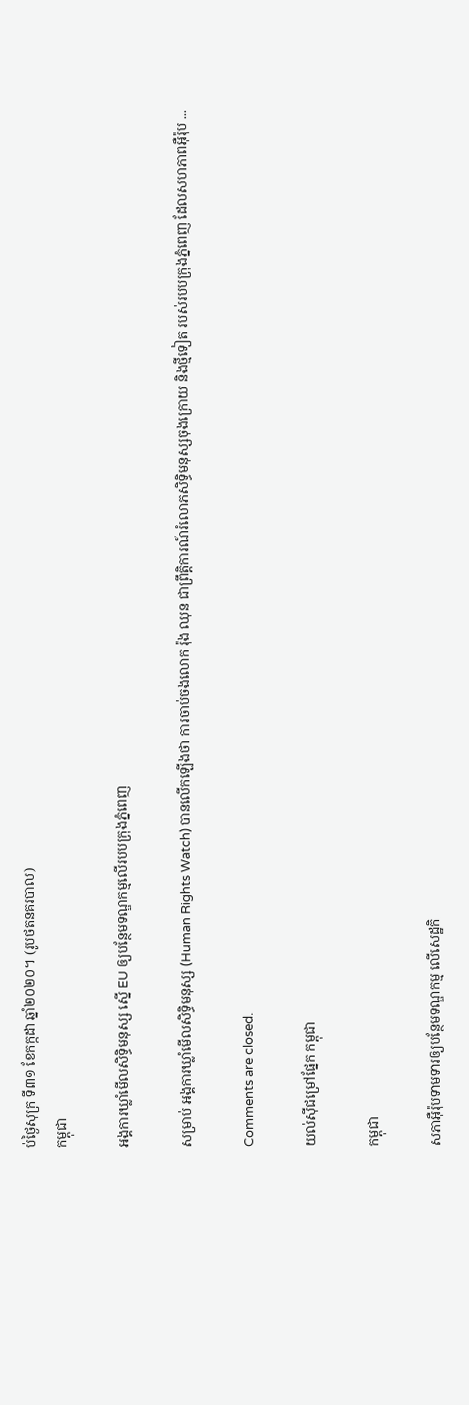ប់ថ្ងៃសុក្រ ទី៣១ ខែកក្កដា ឆ្នាំ២០២០។ (រូបថតនគរបាល)
កម្ពុជា

អង្គការឃ្លាំមើលសិទិ្ធមនុស្ស ស្នើ EU ឲ្យបន្ថែមទណ្ឌកម្មលើរបបក្រុងភ្នំពេញ

សម្រាប់ អង្គការឃ្លាំមើលសិទិ្ធមនុស្ស (Human Rights Watch) បានលើកឡើងថា ការចាប់ចងលោក រ៉ុង ឈុន ជាព្រឹត្តិការណ៍រំលោភសិទ្ធិមនុស្សចុងក្រោយ និងថ្មីទៀត របស់របបក្រុងភ្នំពេញ ដែលសហភាពអ៊ឺរ៉ុប ...

Comments are closed.

យល់ស៊ីជម្រៅផ្នែក កម្ពុជា

កម្ពុជា

សភាអ៊ឺរ៉ុបទាមទារឲ្យបន្ថែមទណ្ឌកម្ម លើសេដ្ឋកិ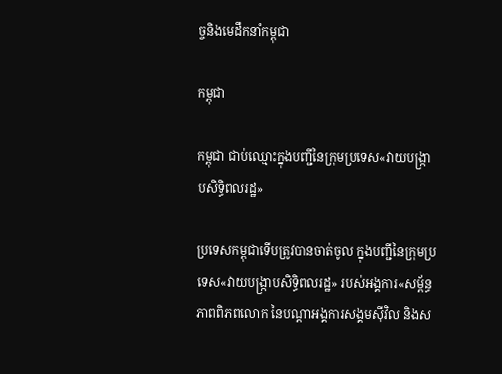ច្ចនិងមេដឹកនាំកម្ពុជា

កម្ពុជា

កម្ពុជា ជាប់ឈ្មោះក្នុងបញ្ជីនៃក្រុមប្រទេស«វាយបង្ក្រាបសិទ្ធិពលរដ្ឋ»

ប្រទេសកម្ពុជាទើបត្រូវបានចាត់ចូល ក្នុងបញ្ជីនៃក្រុមប្រទេស«វាយបង្ក្រាបសិទ្ធិពលរដ្ឋ» របស់អង្គការ«សម្ព័ន្ធភាពពិភពលោក នៃបណ្ដាអង្គការសង្គមស៊ីវិល និងស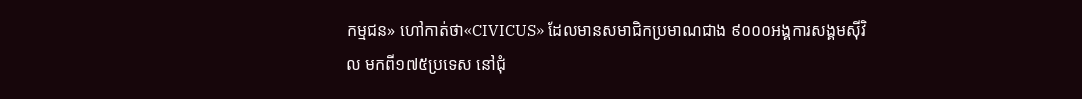កម្មជន» ហៅកាត់ថា«CIVICUS» ដែលមានសមាជិកប្រមាណជាង ៩០០០អង្គការសង្គមស៊ីវិល មកពី១៧៥ប្រទេស នៅជុំ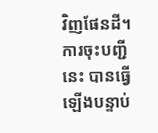វិញផែនដី។ ការចុះបញ្ជីនេះ បានធ្វើឡើងបន្ទាប់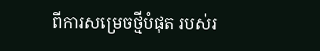ពីការសម្រេចថ្មីបំផុត របស់រ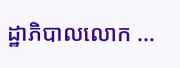ដ្ឋាភិបាលលោក ...